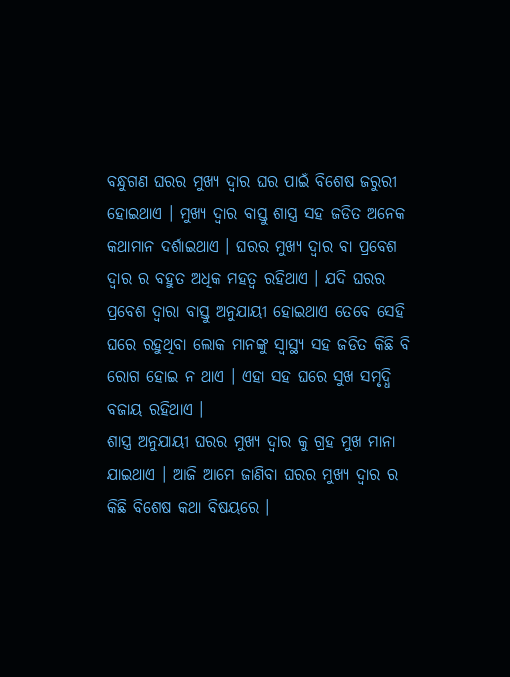ବନ୍ଧୁଗଣ ଘରର ମୁଖ୍ୟ ଦ୍ଵାର ଘର ପାଇଁ ବିଶେଷ ଜରୁରୀ ହୋଇଥାଏ । ମୁଖ୍ୟ ଦ୍ଵାର ବାସ୍ତୁ ଶାସ୍ତ୍ର ସହ ଜଡିତ ଅନେକ କଥାମାନ ଦର୍ଶାଇଥାଏ । ଘରର ମୁଖ୍ୟ ଦ୍ଵାର ବା ପ୍ରବେଶ ଦ୍ଵାର ର ବହୁତ ଅଧିକ ମହତ୍ଵ ରହିଥାଏ । ଯଦି ଘରର ପ୍ରବେଶ ଦ୍ଵାରା ବାସ୍ତୁ ଅନୁଯାୟୀ ହୋଇଥାଏ ତେବେ ସେହି ଘରେ ରହୁଥିବା ଲୋକ ମାନଙ୍କୁ ସ୍ୱାସ୍ଥ୍ୟ ସହ ଜଡିତ କିଛି ବି ରୋଗ ହୋଇ ନ ଥାଏ । ଏହା ସହ ଘରେ ସୁଖ ସମୃଦ୍ଧି ବଜାୟ ରହିଥାଏ ।
ଶାସ୍ତ୍ର ଅନୁଯାୟୀ ଘରର ମୁଖ୍ୟ ଦ୍ଵାର କୁ ଗ୍ରହ ମୁଖ ମାନା ଯାଇଥାଏ । ଆଜି ଆମେ ଜାଣିବା ଘରର ମୁଖ୍ୟ ଦ୍ଵାର ର କିଛି ବିଶେଷ କଥା ବିଷୟରେ ।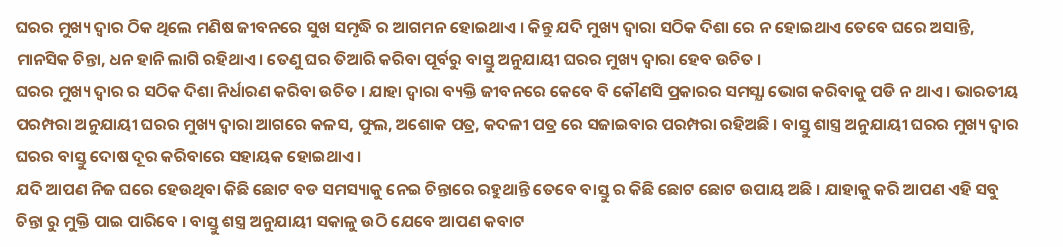ଘରର ମୁଖ୍ୟ ଦ୍ଵାର ଠିକ ଥିଲେ ମଣିଷ ଜୀବନରେ ସୁଖ ସମୃଦ୍ଧି ର ଆଗମନ ହୋଇଥାଏ । କିନ୍ତୁ ଯଦି ମୁଖ୍ୟ ଦ୍ଵାରା ସଠିକ ଦିଶା ରେ ନ ହୋଇଥାଏ ତେବେ ଘରେ ଅସାନ୍ତି, ମାନସିକ ଚିନ୍ତା, ଧନ ହାନି ଲାଗି ରହିଥାଏ । ତେଣୁ ଘର ତିଆରି କରିବା ପୂର୍ବରୁ ବାସ୍ତୁ ଅନୁଯାୟୀ ଘରର ମୁଖ୍ୟ ଦ୍ଵାରା ହେବ ଉଚିତ ।
ଘରର ମୁଖ୍ୟ ଦ୍ଵାର ର ସଠିକ ଦିଶା ନିର୍ଧାରଣ କରିବା ଉଚିତ । ଯାହା ଦ୍ଵାରା ବ୍ୟକ୍ତି ଜୀବନରେ କେବେ ବି କୌଣସି ପ୍ରକାରର ସମସ୍ଯା ଭୋଗ କରିବାକୁ ପଡି ନ ଥାଏ । ଭାରତୀୟ ପରମ୍ପରା ଅନୁଯାୟୀ ଘରର ମୁଖ୍ୟ ଦ୍ଵାରା ଆଗରେ କଳସ, ଫୁଲ, ଅଶୋକ ପତ୍ର, କଦଳୀ ପତ୍ର ରେ ସଜାଇବାର ପରମ୍ପରା ରହିଅଛି । ବାସ୍ତୁ ଶାସ୍ତ୍ର ଅନୁଯାୟୀ ଘରର ମୁଖ୍ୟ ଦ୍ଵାର ଘରର ବାସ୍ତୁ ଦୋଷ ଦୂର କରିବାରେ ସହାୟକ ହୋଇଥାଏ ।
ଯଦି ଆପଣ ନିଜ ଘରେ ହେଉଥିବା କିଛି ଛୋଟ ବଡ ସମସ୍ୟାକୁ ନେଇ ଚିନ୍ତାରେ ରହୁଥାନ୍ତି ତେବେ ବାସ୍ତୁ ର କିଛି ଛୋଟ ଛୋଟ ଉପାୟ ଅଛି । ଯାହାକୁ କରି ଆପଣ ଏହି ସବୁ ଚିନ୍ତା ରୁ ମୁକ୍ତି ପାଇ ପାରିବେ । ବାସ୍ତୁ ଶସ୍ତ୍ର ଅନୁଯାୟୀ ସକାଳୁ ଉଠି ଯେବେ ଆପଣ କବାଟ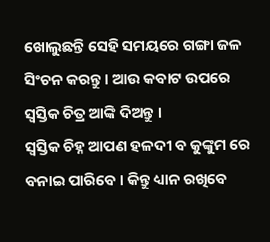ଖୋଲୁଛନ୍ତି ସେହି ସମୟରେ ଗଙ୍ଗା ଜଳ ସିଂଚନ କରନ୍ତୁ । ଆଉ କବାଟ ଉପରେ ସ୍ଵସ୍ତିକ ଚିତ୍ର ଆଙ୍କି ଦିଅନ୍ତୁ ।
ସ୍ଵସ୍ତିକ ଚିହ୍ନ ଆପଣ ହଳଦୀ ବ କୁଙ୍କୁମ ରେ ବନାଇ ପାରିବେ । କିନ୍ତୁ ଧ୍ୟାନ ରଖିବେ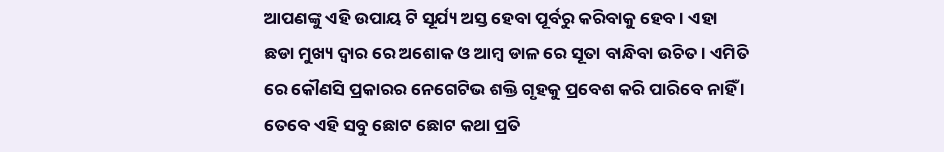ଆପଣଙ୍କୁ ଏହି ଉପାୟ ଟି ସୂର୍ଯ୍ୟ ଅସ୍ତ ହେବା ପୂର୍ବରୁ କରିବାକୁ ହେବ । ଏହା ଛଡା ମୁଖ୍ୟ ଦ୍ଵାର ରେ ଅଶୋକ ଓ ଆମ୍ବ ଡାଳ ରେ ସୂତା ବାନ୍ଧିବା ଉଚିତ । ଏମିତି ରେ କୌଣସି ପ୍ରକାରର ନେଗେଟିଭ ଶକ୍ତି ଗୃହକୁ ପ୍ରବେଶ କରି ପାରିବେ ନାହିଁ ।
ତେବେ ଏହି ସବୁ ଛୋଟ ଛୋଟ କଥା ପ୍ରତି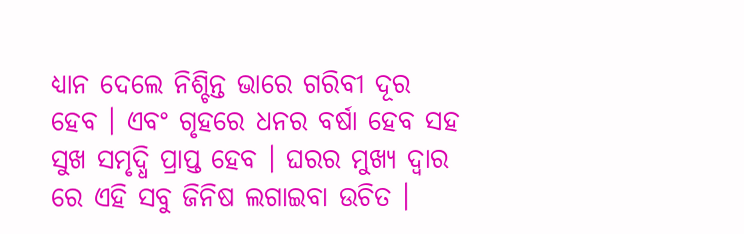ଧ୍ୟାନ ଦେଲେ ନିଶ୍ଚିନ୍ତ ଭାରେ ଗରିବୀ ଦୂର ହେବ । ଏବଂ ଗୃହରେ ଧନର ବର୍ଷା ହେବ ସହ ସୁଖ ସମୃଦ୍ଧି ପ୍ରାପ୍ତ ହେବ । ଘରର ମୁଖ୍ୟ ଦ୍ଵାର ରେ ଏହି ସବୁ ଜିନିଷ ଲଗାଇବା ଉଚିତ ।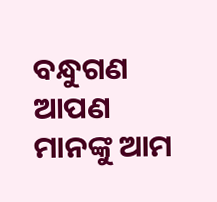ବନ୍ଧୁଗଣ ଆପଣ ମାନଙ୍କୁ ଆମ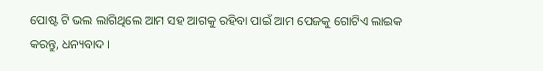ପୋଷ୍ଟ ଟି ଭଲ ଲାଗିଥିଲେ ଆମ ସହ ଆଗକୁ ରହିବା ପାଇଁ ଆମ ପେଜକୁ ଗୋଟିଏ ଲାଇକ କରନ୍ତୁ, ଧନ୍ୟବାଦ ।